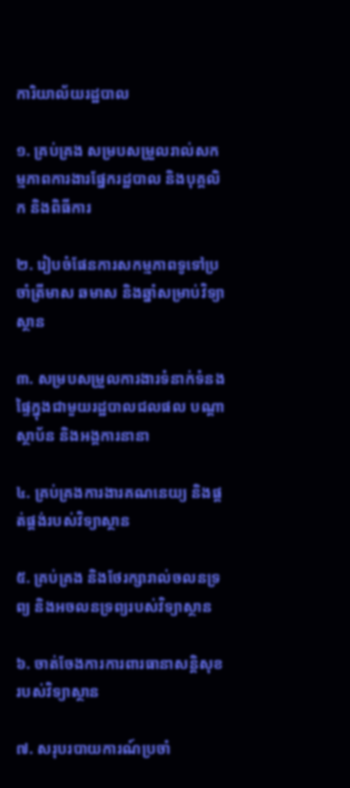ការិយាល័យរដ្ឋបាល

១. គ្រប់គ្រង សម្របសម្រួលរាល់សកម្មភាពការងារផ្នែករដ្ឋបាល និងបុគ្គលិក និងពិធីការ

២. រៀបចំផែនការសកម្មភាពទូទៅប្រចាំត្រីមាស ឆមាស និងឆ្នាំសម្រាប់វិទ្យាស្ថាន

៣. សម្របសម្រួលការងារទំនាក់ទំនងផ្ទៃក្នុងជាមួយរដ្ឋបាលជលផល បណ្ដាស្ថាប័ន និងអង្គការនានា

៤. គ្រប់គ្រងការងារគណនេយ្យ និងផ្គត់ផ្គង់របស់វិទ្យាស្ថាន

៥. គ្រប់គ្រង និងថែរក្សារាល់ចលនទ្រព្យ និងអចលនទ្រព្យរបស់វិទ្យាស្ថាន

៦. ចាត់ចែងការការពារធានាសន្ដិសុខរបស់វិទ្យាស្ថាន

៧. សរុបរបាយការណ៍ប្រចាំ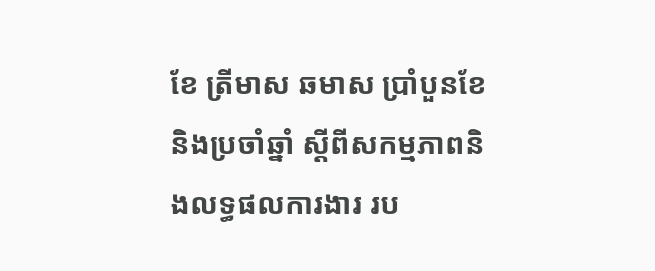ខែ ត្រីមាស ឆមាស ប្រាំបួនខែ និងប្រចាំឆ្នាំ ស្ដីពីសកម្មភាពនិងលទ្ធផលការងារ រប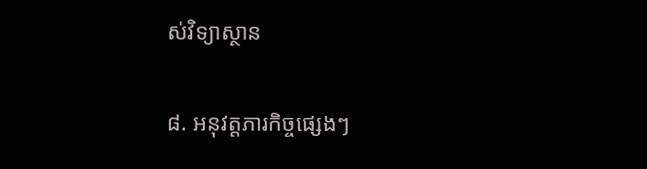ស់វិទ្យាស្ថាន

៨. អនុវត្ដភារកិច្ចផ្សេងៗ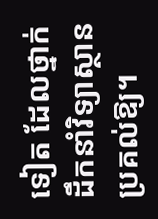ទៀត ដែលថ្នាក់ដឹកនាំវិទ្យាស្ថាន ប្រគល់ឱ្យ។